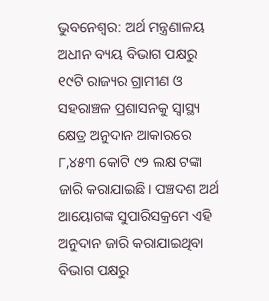ଭୁବନେଶ୍ବର: ଅର୍ଥ ମନ୍ତ୍ରଣାଳୟ ଅଧୀନ ବ୍ୟୟ ବିଭାଗ ପକ୍ଷରୁ ୧୯ଟି ରାଜ୍ୟର ଗ୍ରାମୀଣ ଓ ସହରାଞ୍ଚଳ ପ୍ରଶାସନକୁ ସ୍ୱାସ୍ଥ୍ୟ କ୍ଷେତ୍ର ଅନୁଦାନ ଆକାରରେ ୮,୪୫୩ କୋଟି ୯୨ ଲକ୍ଷ ଟଙ୍କା ଜାରି କରାଯାଇଛି। ପଞ୍ଚଦଶ ଅର୍ଥ ଆୟୋଗଙ୍କ ସୁପାରିସକ୍ରମେ ଏହି ଅନୁଦାନ ଜାରି କରାଯାଇଥିବା ବିଭାଗ ପକ୍ଷରୁ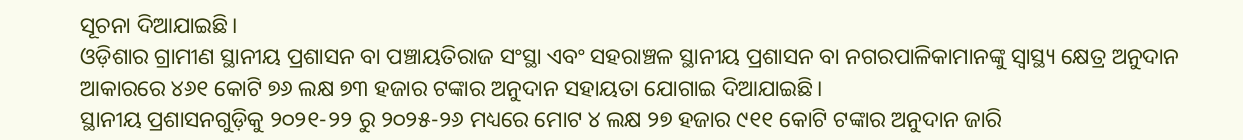ସୂଚନା ଦିଆଯାଇଛି।
ଓଡ଼ିଶାର ଗ୍ରାମୀଣ ସ୍ଥାନୀୟ ପ୍ରଶାସନ ବା ପଞ୍ଚାୟତିରାଜ ସଂସ୍ଥା ଏବଂ ସହରାଞ୍ଚଳ ସ୍ଥାନୀୟ ପ୍ରଶାସନ ବା ନଗରପାଳିକାମାନଙ୍କୁ ସ୍ୱାସ୍ଥ୍ୟ କ୍ଷେତ୍ର ଅନୁଦାନ ଆକାରରେ ୪୬୧ କୋଟି ୭୬ ଲକ୍ଷ ୭୩ ହଜାର ଟଙ୍କାର ଅନୁଦାନ ସହାୟତା ଯୋଗାଇ ଦିଆଯାଇଛି।
ସ୍ଥାନୀୟ ପ୍ରଶାସନଗୁଡ଼ିକୁ ୨୦୨୧-୨୨ ରୁ ୨୦୨୫-୨୬ ମଧ୍ୟରେ ମୋଟ ୪ ଲକ୍ଷ ୨୭ ହଜାର ୯୧୧ କୋଟି ଟଙ୍କାର ଅନୁଦାନ ଜାରି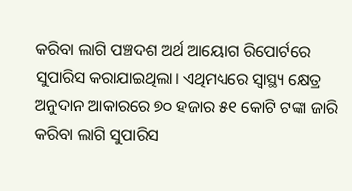କରିବା ଲାଗି ପଞ୍ଚଦଶ ଅର୍ଥ ଆୟୋଗ ରିପୋର୍ଟରେ ସୁପାରିସ କରାଯାଇଥିଲା। ଏଥିମଧ୍ୟରେ ସ୍ୱାସ୍ଥ୍ୟ କ୍ଷେତ୍ର ଅନୁଦାନ ଆକାରରେ ୭୦ ହଜାର ୫୧ କୋଟି ଟଙ୍କା ଜାରି କରିବା ଲାଗି ସୁପାରିସ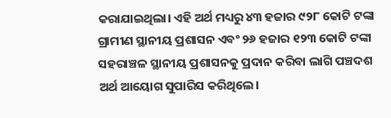କରାଯାଇଥିଲା। ଏହି ଅର୍ଥ ମଧ୍ୟରୁ ୪୩ ହଜାର ୯୨୮ କୋଟି ଟଙ୍କା ଗ୍ରାମୀଣ ସ୍ଥାନୀୟ ପ୍ରଶାସନ ଏବଂ ୨୬ ହଜାର ୧୨୩ କୋଟି ଟଙ୍କା ସହରାଞ୍ଚଳ ସ୍ଥାନୀୟ ପ୍ରଶାସନକୁ ପ୍ରଦାନ କରିବା ଲାଗି ପଞ୍ଚଦଶ ଅର୍ଥ ଆୟୋଗ ସୁପାରିସ କରିଥିଲେ।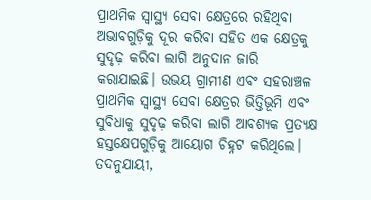ପ୍ରାଥମିକ ସ୍ୱାସ୍ଥ୍ୟ ସେବା କ୍ଷେତ୍ରରେ ରହିଥିବା ଅଭାବଗୁଡ଼ିକୁ ଦୂର କରିବା ସହିତ ଏକ କ୍ଷେତ୍ରକୁ ସୁଦୃଢ଼ କରିବା ଲାଗି ଅନୁଦାନ ଜାରି କରାଯାଇଛି। ଉଭୟ ଗ୍ରାମୀଣ ଏବଂ ସହରାଞ୍ଚଳ ପ୍ରାଥମିକ ସ୍ୱାସ୍ଥ୍ୟ ସେବା କ୍ଷେତ୍ରର ଭିତ୍ତିଭୂମି ଏବଂ ସୁବିଧାକୁ ସୁଦୃଢ଼ କରିବା ଲାଗି ଆବଶ୍ୟକ ପ୍ରତ୍ୟକ୍ଷ ହସ୍ତକ୍ଷେପଗୁଡ଼ିକୁ ଆୟୋଗ ଚିହ୍ନଟ କରିଥିଲେ। ତଦନୁଯାୟୀ,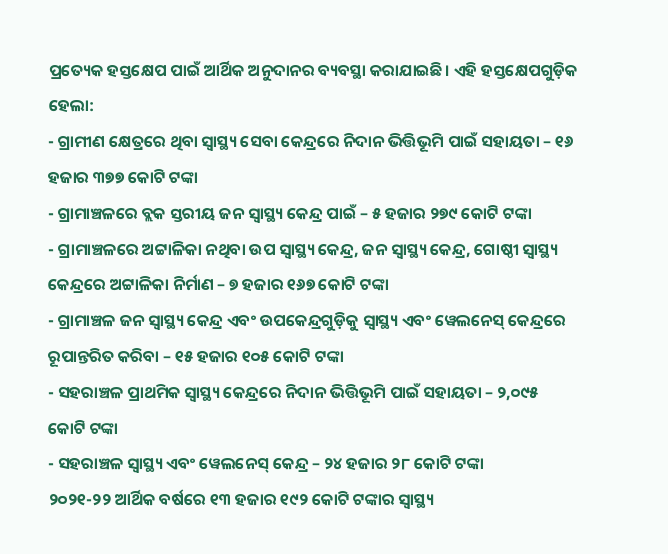ପ୍ରତ୍ୟେକ ହସ୍ତକ୍ଷେପ ପାଇଁ ଆର୍ଥିକ ଅନୁଦାନର ବ୍ୟବସ୍ଥା କରାଯାଇଛି। ଏହି ହସ୍ତକ୍ଷେପଗୁଡ଼ିକ ହେଲା:
- ଗ୍ରାମୀଣ କ୍ଷେତ୍ରରେ ଥିବା ସ୍ୱାସ୍ଥ୍ୟ ସେବା କେନ୍ଦ୍ରରେ ନିଦାନ ଭିତ୍ତିଭୂମି ପାଇଁ ସହାୟତା – ୧୬ ହଜାର ୩୭୭ କୋଟି ଟଙ୍କା
- ଗ୍ରାମାଞ୍ଚଳରେ ବ୍ଲକ ସ୍ତରୀୟ ଜନ ସ୍ୱାସ୍ଥ୍ୟ କେନ୍ଦ୍ର ପାଇଁ – ୫ ହଜାର ୨୭୯ କୋଟି ଟଙ୍କା
- ଗ୍ରାମାଞ୍ଚଳରେ ଅଟ୍ଟାଳିକା ନଥିବା ଉପ ସ୍ୱାସ୍ଥ୍ୟ କେନ୍ଦ୍ର, ଜନ ସ୍ୱାସ୍ଥ୍ୟ କେନ୍ଦ୍ର, ଗୋଷ୍ଠୀ ସ୍ୱାସ୍ଥ୍ୟ କେନ୍ଦ୍ରରେ ଅଟ୍ଟାଳିକା ନିର୍ମାଣ – ୭ ହଜାର ୧୬୭ କୋଟି ଟଙ୍କା
- ଗ୍ରାମାଞ୍ଚଳ ଜନ ସ୍ୱାସ୍ଥ୍ୟ କେନ୍ଦ୍ର ଏବଂ ଉପକେନ୍ଦ୍ରଗୁଡ଼ିକୁ ସ୍ୱାସ୍ଥ୍ୟ ଏବଂ ୱେଲନେସ୍ କେନ୍ଦ୍ରରେ ରୂପାନ୍ତରିତ କରିବା – ୧୫ ହଜାର ୧୦୫ କୋଟି ଟଙ୍କା
- ସହରାଞ୍ଚଳ ପ୍ରାଥମିକ ସ୍ୱାସ୍ଥ୍ୟ କେନ୍ଦ୍ରରେ ନିଦାନ ଭିତ୍ତିଭୂମି ପାଇଁ ସହାୟତା – ୨,୦୯୫ କୋଟି ଟଙ୍କା
- ସହରାଞ୍ଚଳ ସ୍ୱାସ୍ଥ୍ୟ ଏବଂ ୱେଲନେସ୍ କେନ୍ଦ୍ର – ୨୪ ହଜାର ୨୮ କୋଟି ଟଙ୍କା
୨୦୨୧-୨୨ ଆର୍ଥିକ ବର୍ଷରେ ୧୩ ହଜାର ୧୯୨ କୋଟି ଟଙ୍କାର ସ୍ୱାସ୍ଥ୍ୟ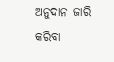ଅନୁଦାନ ଜାରି କରିବା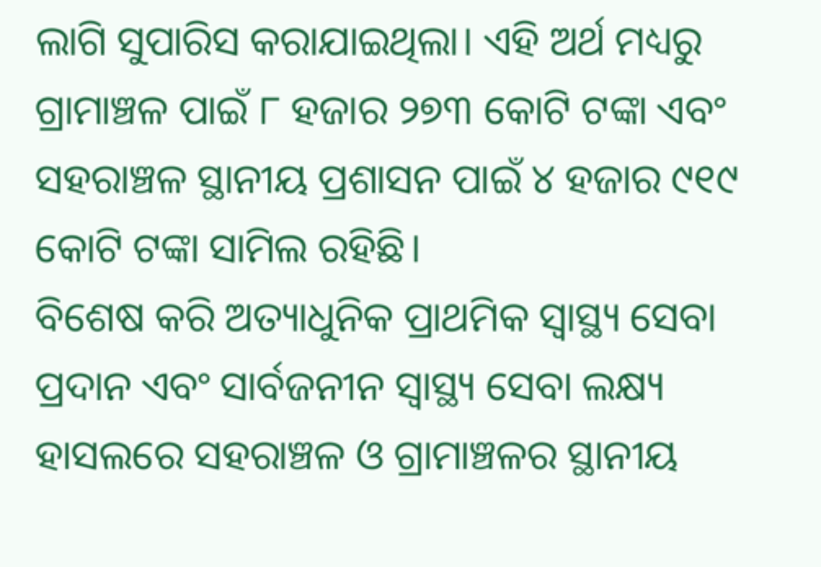ଲାଗି ସୁପାରିସ କରାଯାଇଥିଲା। ଏହି ଅର୍ଥ ମଧ୍ୟରୁ ଗ୍ରାମାଞ୍ଚଳ ପାଇଁ ୮ ହଜାର ୨୭୩ କୋଟି ଟଙ୍କା ଏବଂ ସହରାଞ୍ଚଳ ସ୍ଥାନୀୟ ପ୍ରଶାସନ ପାଇଁ ୪ ହଜାର ୯୧୯ କୋଟି ଟଙ୍କା ସାମିଲ ରହିଛି।
ବିଶେଷ କରି ଅତ୍ୟାଧୁନିକ ପ୍ରାଥମିକ ସ୍ୱାସ୍ଥ୍ୟ ସେବା ପ୍ରଦାନ ଏବଂ ସାର୍ବଜନୀନ ସ୍ୱାସ୍ଥ୍ୟ ସେବା ଲକ୍ଷ୍ୟ ହାସଲରେ ସହରାଞ୍ଚଳ ଓ ଗ୍ରାମାଞ୍ଚଳର ସ୍ଥାନୀୟ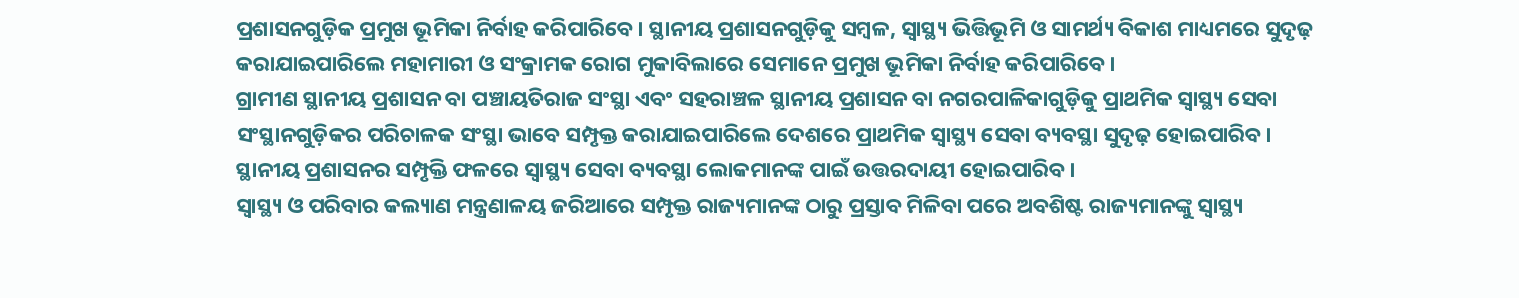ପ୍ରଶାସନଗୁଡ଼ିକ ପ୍ରମୁଖ ଭୂମିକା ନିର୍ବାହ କରିପାରିବେ। ସ୍ଥାନୀୟ ପ୍ରଶାସନଗୁଡ଼ିକୁ ସମ୍ବଳ, ସ୍ୱାସ୍ଥ୍ୟ ଭିତ୍ତିଭୂମି ଓ ସାମର୍ଥ୍ୟ ବିକାଶ ମାଧ୍ୟମରେ ସୁଦୃଢ଼ କରାଯାଇପାରିଲେ ମହାମାରୀ ଓ ସଂକ୍ରାମକ ରୋଗ ମୁକାବିଲାରେ ସେମାନେ ପ୍ରମୁଖ ଭୂମିକା ନିର୍ବାହ କରିପାରିବେ।
ଗ୍ରାମୀଣ ସ୍ଥାନୀୟ ପ୍ରଶାସନ ବା ପଞ୍ଚାୟତିରାଜ ସଂସ୍ଥା ଏବଂ ସହରାଞ୍ଚଳ ସ୍ଥାନୀୟ ପ୍ରଶାସନ ବା ନଗରପାଳିକାଗୁଡ଼ିକୁ ପ୍ରାଥମିକ ସ୍ୱାସ୍ଥ୍ୟ ସେବା ସଂସ୍ଥାନଗୁଡ଼ିକର ପରିଚାଳକ ସଂସ୍ଥା ଭାବେ ସମ୍ପୃକ୍ତ କରାଯାଇପାରିଲେ ଦେଶରେ ପ୍ରାଥମିକ ସ୍ୱାସ୍ଥ୍ୟ ସେବା ବ୍ୟବସ୍ଥା ସୁଦୃଢ଼ ହୋଇପାରିବ। ସ୍ଥାନୀୟ ପ୍ରଶାସନର ସମ୍ପୃକ୍ତି ଫଳରେ ସ୍ୱାସ୍ଥ୍ୟ ସେବା ବ୍ୟବସ୍ଥା ଲୋକମାନଙ୍କ ପାଇଁ ଉତ୍ତରଦାୟୀ ହୋଇପାରିବ।
ସ୍ୱାସ୍ଥ୍ୟ ଓ ପରିବାର କଲ୍ୟାଣ ମନ୍ତ୍ରଣାଳୟ ଜରିଆରେ ସମ୍ପୃକ୍ତ ରାଜ୍ୟମାନଙ୍କ ଠାରୁ ପ୍ରସ୍ତାବ ମିଳିବା ପରେ ଅବଶିଷ୍ଟ ରାଜ୍ୟମାନଙ୍କୁ ସ୍ୱାସ୍ଥ୍ୟ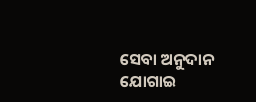ସେବା ଅନୁଦାନ ଯୋଗାଇ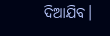ଦିଆଯିବ।